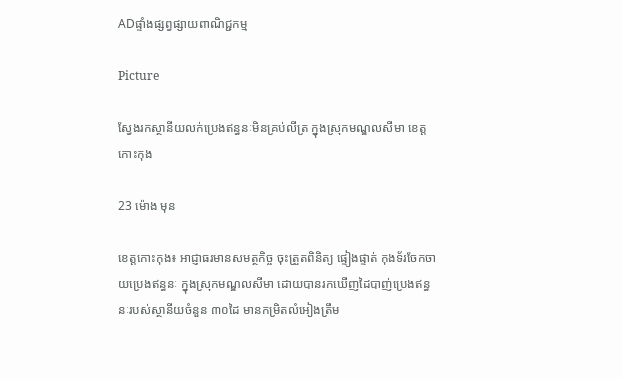ADផ្ទាំងផ្សព្វផ្សាយពាណិជ្ជកម្ម

Picture

ស្វែងរកស្ថានីយលក់ប្រេងឥន្ធនៈមិនគ្រប់លីត្រ ក្នុងស្រុកមណ្ឌលសីមា ខេត្តកោះកុង

23 ម៉ោង មុន

ខេត្តកោះកុង៖ អាជ្ញាធរមានសមត្ថកិច្ច ចុះត្រួតពិនិត្យ ផ្ទៀងផ្ទាត់ កុងទ័រចែកចាយប្រេងឥន្ធនៈ ក្នុងស្រុកមណ្ឌលសីមា ដោយបានរកឃើញដៃបាញ់ប្រេងឥន្ធនៈរបស់ស្ថានីយចំនួន ៣០ដៃ មានកម្រិតលំអៀងត្រឹម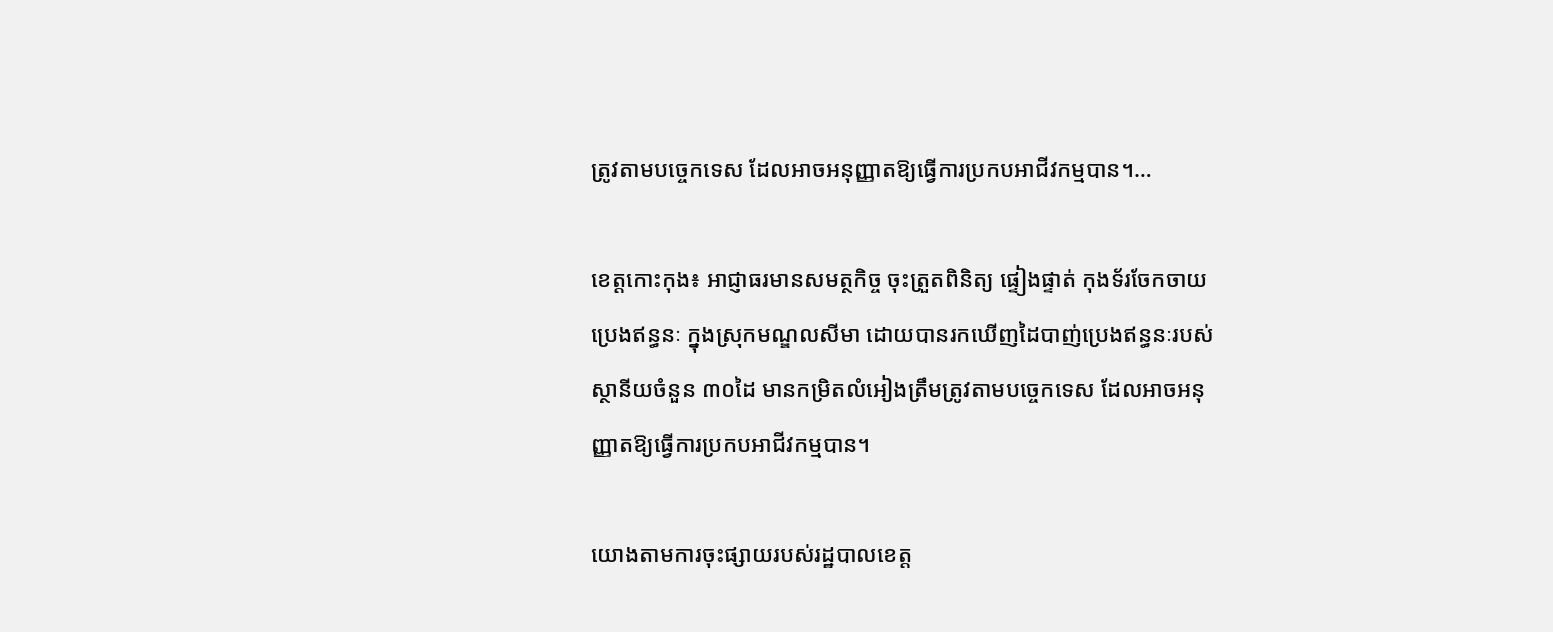ត្រូវតាមបច្ចេកទេស ដែលអាចអនុញ្ញាតឱ្យធ្វើការប្រកបអាជីវកម្មបាន។…

ខេត្តកោះកុង៖ អាជ្ញាធរមានសមត្ថកិច្ច ចុះត្រួតពិនិត្យ ផ្ទៀងផ្ទាត់ កុងទ័រចែកចាយប្រេងឥន្ធនៈ ក្នុងស្រុកមណ្ឌលសីមា ដោយបានរកឃើញដៃបាញ់ប្រេងឥន្ធនៈរបស់ស្ថានីយចំនួន ៣០ដៃ មានកម្រិតលំអៀងត្រឹមត្រូវតាមបច្ចេកទេស ដែលអាចអនុញ្ញាតឱ្យធ្វើការប្រកបអាជីវកម្មបាន។

យោងតាមការចុះផ្សាយរបស់រដ្ឋបាលខេត្ត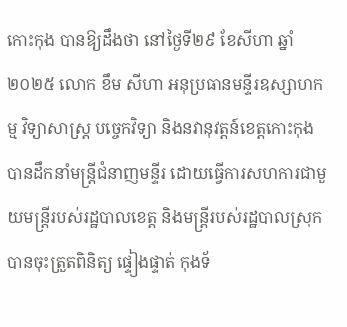កោះកុង បានឱ្យដឹងថា នៅថ្ងៃទី២៩ ខែសីហា ឆ្នាំ២០២៥ លោក ខឹម សីហា អនុប្រធានមន្ទីរឧស្សាហកម្ម វិទ្យាសាស្ត្រ បច្ចេកវិទ្យា និងនវានុវត្តន៍ខេត្តកោះកុង បានដឹកនាំមន្ត្រីជំនាញមន្ទីរ ដោយធ្វើការសហការជាមួយមន្រ្តីរបស់រដ្ឋបាលខេត្ត និងមន្ត្រីរបស់រដ្ឋបាលស្រុក បានចុះត្រួតពិនិត្យ ផ្ទៀងផ្ទាត់ កុងទ័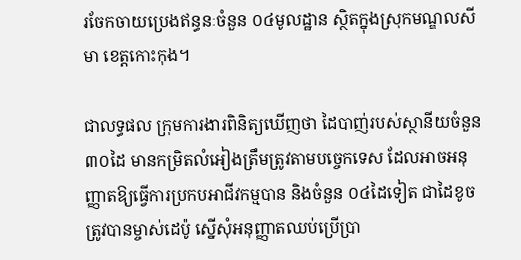រចែកចាយប្រេងឥន្ធនៈចំនួន ០៤មូលដ្ឋាន ស្ថិតក្នុងស្រុកមណ្ឌលសីមា ខេត្តកោះកុង។

ជាលទ្ធផល ក្រុមការងារពិនិត្យឃើញថា ដៃបាញ់របស់ស្ថានីយចំនួន ៣០ដៃ មានកម្រិតលំអៀងត្រឹមត្រូវតាមបច្ចេកទេស ដែលអាចអនុញ្ញាតឱ្យធ្វើការប្រកបអាជីវកម្មបាន និងចំនួន ០៤ដៃទៀត ជាដៃខូច ត្រូវបានម្ចាស់ដេប៉ូ ស្នើសុំអនុញ្ញាតឈប់ប្រើប្រា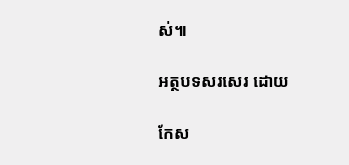ស់៕

អត្ថបទសរសេរ ដោយ

កែស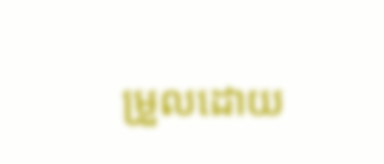ម្រួលដោយ